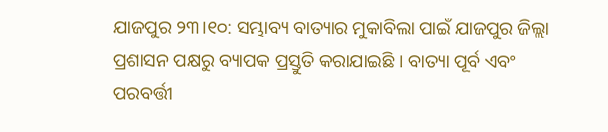ଯାଜପୁର ୨୩।୧୦: ସମ୍ଭାବ୍ୟ ବାତ୍ୟାର ମୁକାବିଲା ପାଇଁ ଯାଜପୁର ଜିଲ୍ଲା ପ୍ରଶାସନ ପକ୍ଷରୁ ବ୍ୟାପକ ପ୍ରସ୍ତୁତି କରାଯାଇଛି । ବାତ୍ୟା ପୂର୍ବ ଏବଂ ପରବର୍ତ୍ତୀ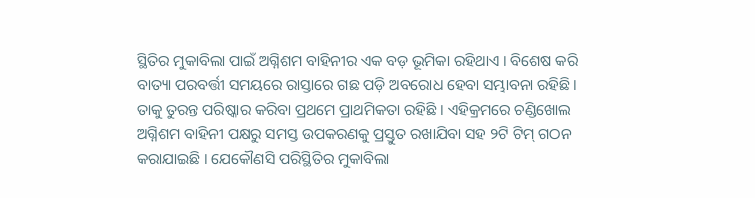ସ୍ଥିତିର ମୁକାବିଲା ପାଇଁ ଅଗ୍ନିଶମ ବାହିନୀର ଏକ ବଡ଼ ଭୂମିକା ରହିଥାଏ । ବିଶେଷ କରି ବାତ୍ୟା ପରବର୍ତ୍ତୀ ସମୟରେ ରାସ୍ତାରେ ଗଛ ପଡ଼ି ଅବରୋଧ ହେବା ସମ୍ଭାବନା ରହିଛି । ତାକୁ ତୁରନ୍ତ ପରିଷ୍କାର କରିବା ପ୍ରଥମେ ପ୍ରାଥମିକତା ରହିଛି । ଏହିକ୍ରମରେ ଚଣ୍ଡିଖୋଲ ଅଗ୍ନିଶମ ବାହିନୀ ପକ୍ଷରୁ ସମସ୍ତ ଉପକରଣକୁ ପ୍ରସ୍ତୁତ ରଖାଯିବା ସହ ୨ଟି ଟିମ୍ ଗଠନ କରାଯାଇଛି । ଯେକୌଣସି ପରିସ୍ଥିତିର ମୁକାବିଲା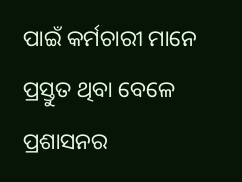ପାଇଁ କର୍ମଚାରୀ ମାନେ ପ୍ରସ୍ତୁତ ଥିବା ବେଳେ ପ୍ରଶାସନର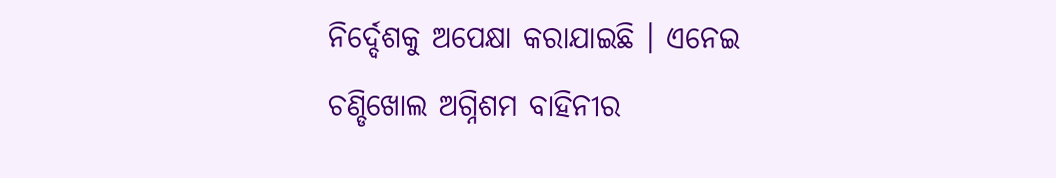ନିର୍ଦ୍ଦେଶକୁ ଅପେକ୍ଷା କରାଯାଇଛି । ଏନେଇ ଚଣ୍ଡିଖୋଲ ଅଗ୍ନିଶମ ବାହିନୀର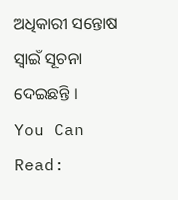ଅଧିକାରୀ ସନ୍ତୋଷ ସ୍ୱାଇଁ ସୂଚନା ଦେଇଛନ୍ତି ।
You Can Read: